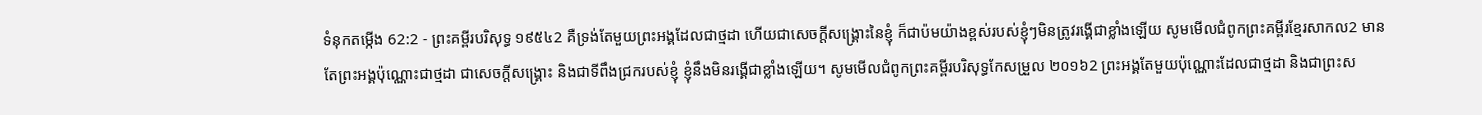ទំនុកតម្កើង 62:2 - ព្រះគម្ពីរបរិសុទ្ធ ១៩៥៤2 គឺទ្រង់តែមួយព្រះអង្គដែលជាថ្មដា ហើយជាសេចក្ដីសង្គ្រោះនៃខ្ញុំ ក៏ជាប៉មយ៉ាងខ្ពស់របស់ខ្ញុំៗមិនត្រូវរង្គើជាខ្លាំងឡើយ សូមមើលជំពូកព្រះគម្ពីរខ្មែរសាកល2 មានតែព្រះអង្គប៉ុណ្ណោះជាថ្មដា ជាសេចក្ដីសង្គ្រោះ និងជាទីពឹងជ្រករបស់ខ្ញុំ ខ្ញុំនឹងមិនរង្គើជាខ្លាំងឡើយ។ សូមមើលជំពូកព្រះគម្ពីរបរិសុទ្ធកែសម្រួល ២០១៦2 ព្រះអង្គតែមួយប៉ុណ្ណោះដែលជាថ្មដា និងជាព្រះស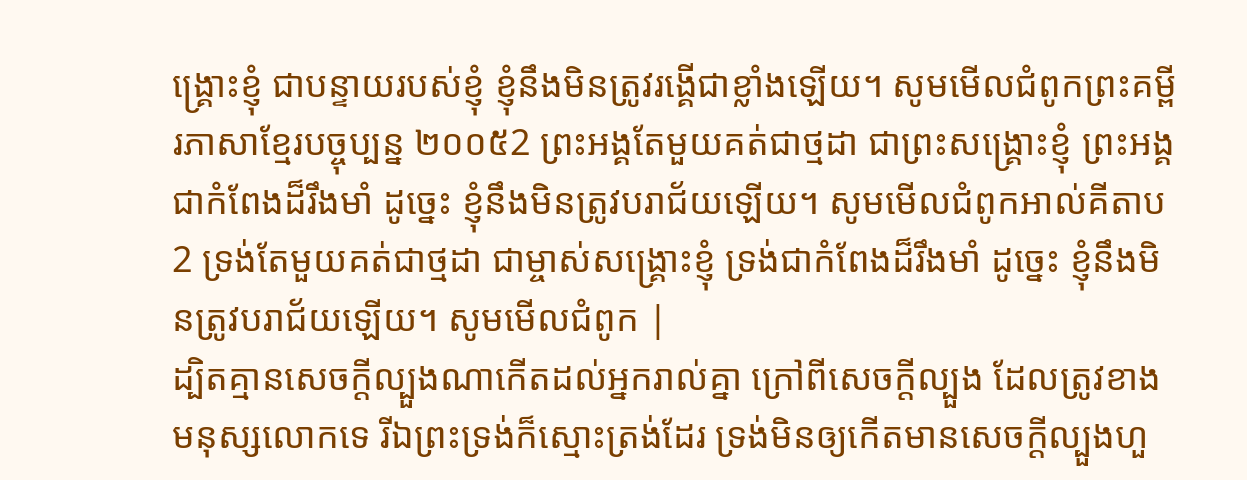ង្គ្រោះខ្ញុំ ជាបន្ទាយរបស់ខ្ញុំ ខ្ញុំនឹងមិនត្រូវរង្គើជាខ្លាំងឡើយ។ សូមមើលជំពូកព្រះគម្ពីរភាសាខ្មែរបច្ចុប្បន្ន ២០០៥2 ព្រះអង្គតែមួយគត់ជាថ្មដា ជាព្រះសង្គ្រោះខ្ញុំ ព្រះអង្គជាកំពែងដ៏រឹងមាំ ដូច្នេះ ខ្ញុំនឹងមិនត្រូវបរាជ័យឡើយ។ សូមមើលជំពូកអាល់គីតាប2 ទ្រង់តែមួយគត់ជាថ្មដា ជាម្ចាស់សង្គ្រោះខ្ញុំ ទ្រង់ជាកំពែងដ៏រឹងមាំ ដូច្នេះ ខ្ញុំនឹងមិនត្រូវបរាជ័យឡើយ។ សូមមើលជំពូក |
ដ្បិតគ្មានសេចក្ដីល្បួងណាកើតដល់អ្នករាល់គ្នា ក្រៅពីសេចក្ដីល្បួង ដែលត្រូវខាងមនុស្សលោកទេ រីឯព្រះទ្រង់ក៏ស្មោះត្រង់ដែរ ទ្រង់មិនឲ្យកើតមានសេចក្ដីល្បួងហួ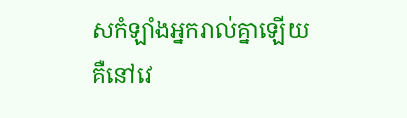សកំឡាំងអ្នករាល់គ្នាឡើយ គឺនៅវេ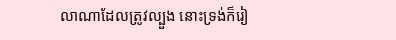លាណាដែលត្រូវល្បួង នោះទ្រង់ក៏រៀ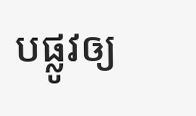បផ្លូវឲ្យ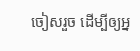ចៀសរួច ដើម្បីឲ្យអ្ន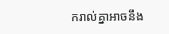ករាល់គ្នាអាចនឹង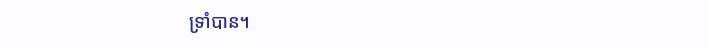ទ្រាំបាន។